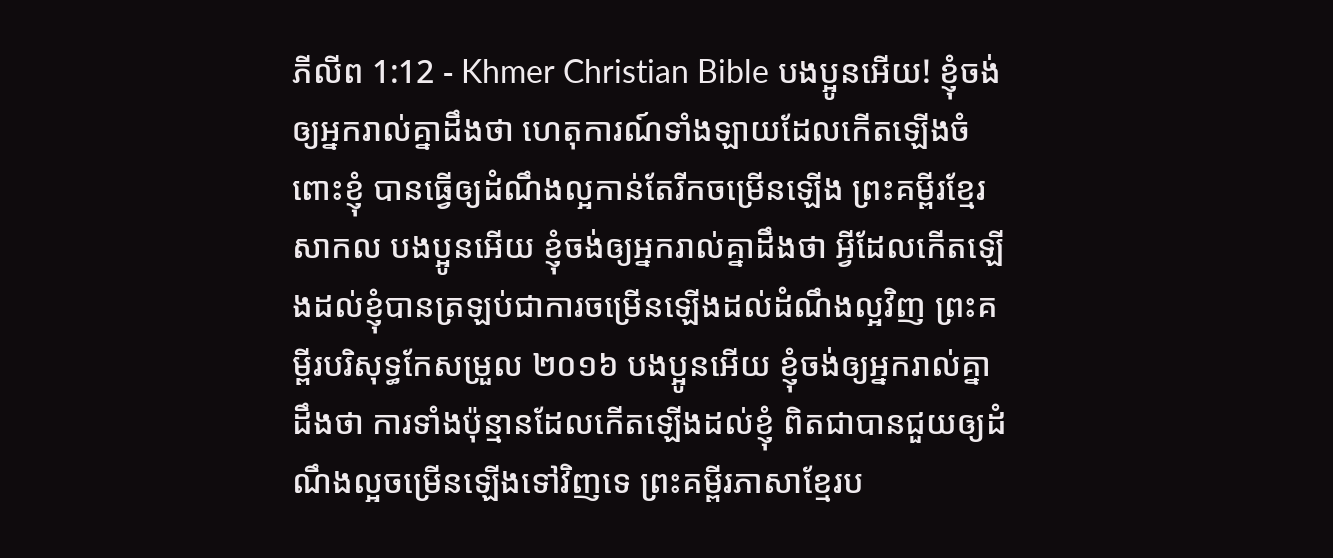ភីលីព 1:12 - Khmer Christian Bible បងប្អូនអើយ! ខ្ញុំចង់ឲ្យអ្នករាល់គ្នាដឹងថា ហេតុការណ៍ទាំងឡាយដែលកើតឡើងចំពោះខ្ញុំ បានធ្វើឲ្យដំណឹងល្អកាន់តែរីកចម្រើនឡើង ព្រះគម្ពីរខ្មែរសាកល បងប្អូនអើយ ខ្ញុំចង់ឲ្យអ្នករាល់គ្នាដឹងថា អ្វីដែលកើតឡើងដល់ខ្ញុំបានត្រឡប់ជាការចម្រើនឡើងដល់ដំណឹងល្អវិញ ព្រះគម្ពីរបរិសុទ្ធកែសម្រួល ២០១៦ បងប្អូនអើយ ខ្ញុំចង់ឲ្យអ្នករាល់គ្នាដឹងថា ការទាំងប៉ុន្មានដែលកើតឡើងដល់ខ្ញុំ ពិតជាបានជួយឲ្យដំណឹងល្អចម្រើនឡើងទៅវិញទេ ព្រះគម្ពីរភាសាខ្មែរប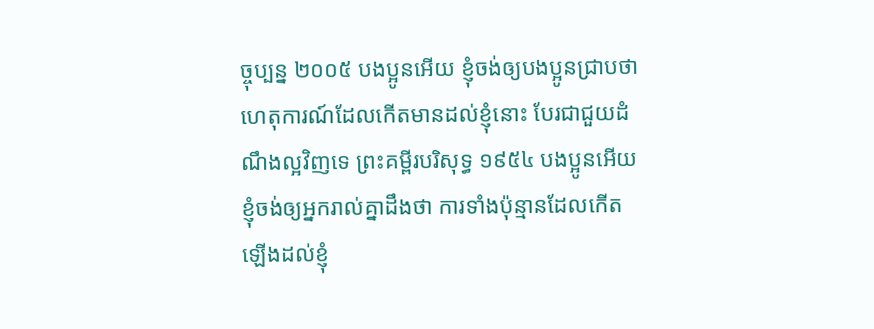ច្ចុប្បន្ន ២០០៥ បងប្អូនអើយ ខ្ញុំចង់ឲ្យបងប្អូនជ្រាបថា ហេតុការណ៍ដែលកើតមានដល់ខ្ញុំនោះ បែរជាជួយដំណឹងល្អវិញទេ ព្រះគម្ពីរបរិសុទ្ធ ១៩៥៤ បងប្អូនអើយ ខ្ញុំចង់ឲ្យអ្នករាល់គ្នាដឹងថា ការទាំងប៉ុន្មានដែលកើតឡើងដល់ខ្ញុំ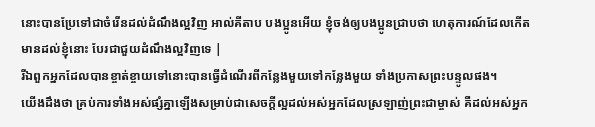នោះបានប្រែទៅជាចំរើនដល់ដំណឹងល្អវិញ អាល់គីតាប បងប្អូនអើយ ខ្ញុំចង់ឲ្យបងប្អូនជ្រាបថា ហេតុការណ៍ដែលកើតមានដល់ខ្ញុំនោះ បែរជាជួយដំណឹងល្អវិញទេ |
រីឯពួកអ្នកដែលបានខ្ចាត់ខ្ចាយទៅនោះបានធ្វើដំណើរពីកន្លែងមួយទៅកន្លែងមួយ ទាំងប្រកាសព្រះបន្ទូលផង។
យើងដឹងថា គ្រប់ការទាំងអស់ផ្សំគ្នាឡើងសម្រាប់ជាសេចក្ដីល្អដល់អស់អ្នកដែលស្រឡាញ់ព្រះជាម្ចាស់ គឺដល់អស់អ្នក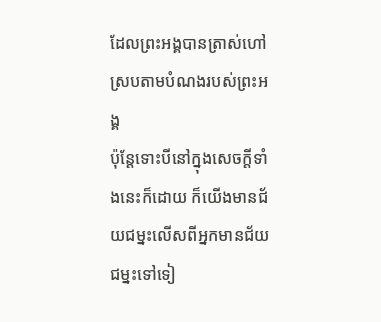ដែលព្រះអង្គបានត្រាស់ហៅស្របតាមបំណងរបស់ព្រះអង្គ
ប៉ុន្ដែទោះបីនៅក្នុងសេចក្ដីទាំងនេះក៏ដោយ ក៏យើងមានជ័យជម្នះលើសពីអ្នកមានជ័យជម្នះទៅទៀ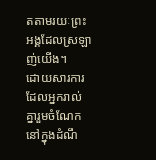តតាមរយៈព្រះអង្គដែលស្រឡាញ់យើង។
ដោយសារការដែលអ្នករាល់គ្នារួមចំណែកនៅក្នុងដំណឹ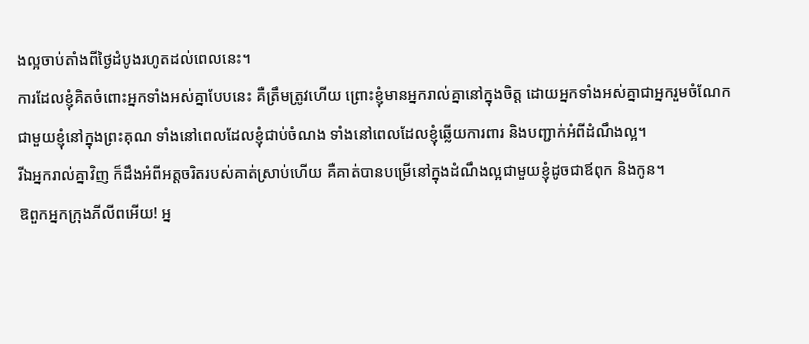ងល្អចាប់តាំងពីថ្ងៃដំបូងរហូតដល់ពេលនេះ។
ការដែលខ្ញុំគិតចំពោះអ្នកទាំងអស់គ្នាបែបនេះ គឺត្រឹមត្រូវហើយ ព្រោះខ្ញុំមានអ្នករាល់គ្នានៅក្នុងចិត្ត ដោយអ្នកទាំងអស់គ្នាជាអ្នករួមចំណែកជាមួយខ្ញុំនៅក្នុងព្រះគុណ ទាំងនៅពេលដែលខ្ញុំជាប់ចំណង ទាំងនៅពេលដែលខ្ញុំឆ្លើយការពារ និងបញ្ជាក់អំពីដំណឹងល្អ។
រីឯអ្នករាល់គ្នាវិញ ក៏ដឹងអំពីអត្តចរិតរបស់គាត់ស្រាប់ហើយ គឺគាត់បានបម្រើនៅក្នុងដំណឹងល្អជាមួយខ្ញុំដូចជាឪពុក និងកូន។
ឱពួកអ្នកក្រុងភីលីពអើយ! អ្ន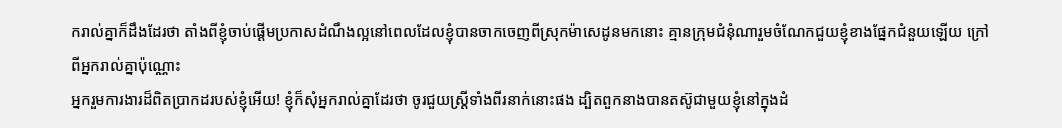ករាល់គ្នាក៏ដឹងដែរថា តាំងពីខ្ញុំចាប់ផ្ដើមប្រកាសដំណឹងល្អនៅពេលដែលខ្ញុំបានចាកចេញពីស្រុកម៉ាសេដូនមកនោះ គ្មានក្រុមជំនុំណារួមចំណែកជួយខ្ញុំខាងផ្នែកជំនួយឡើយ ក្រៅពីអ្នករាល់គ្នាប៉ុណ្ណោះ
អ្នករួមការងារដ៏ពិតប្រាកដរបស់ខ្ញុំអើយ! ខ្ញុំក៏សុំអ្នករាល់គ្នាដែរថា ចូរជួយស្រ្ដីទាំងពីរនាក់នោះផង ដ្បិតពួកនាងបានតស៊ូជាមួយខ្ញុំនៅក្នុងដំ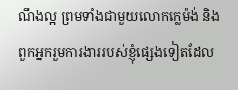ណឹងល្អ ព្រមទាំងជាមួយលោកក្លេម៉ង់ និងពួកអ្នករួមការងាររបស់ខ្ញុំផ្សេងទៀតដែល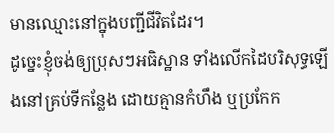មានឈ្មោះនៅក្នុងបញ្ជីជីវិតដែរ។
ដូច្នេះខ្ញុំចង់ឲ្យប្រុសៗអធិស្ឋាន ទាំងលើកដៃបរិសុទ្ធឡើងនៅគ្រប់ទីកន្លែង ដោយគ្មានកំហឹង ឬប្រកែក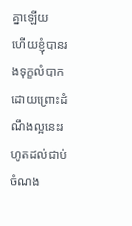គ្នាឡើយ
ហើយខ្ញុំបានរងទុក្ខលំបាកដោយព្រោះដំណឹងល្អនេះរហូតដល់ជាប់ចំណង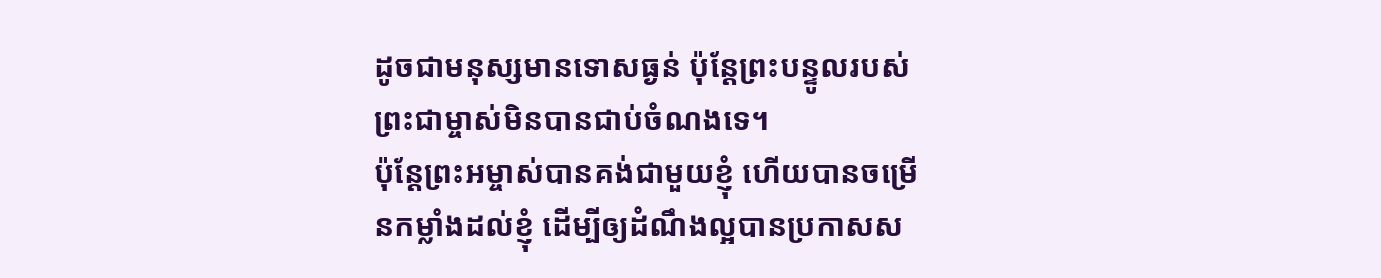ដូចជាមនុស្សមានទោសធ្ងន់ ប៉ុន្ដែព្រះបន្ទូលរបស់ព្រះជាម្ចាស់មិនបានជាប់ចំណងទេ។
ប៉ុន្ដែព្រះអម្ចាស់បានគង់ជាមួយខ្ញុំ ហើយបានចម្រើនកម្លាំងដល់ខ្ញុំ ដើម្បីឲ្យដំណឹងល្អបានប្រកាសស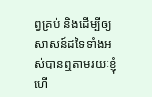ព្វគ្រប់ និងដើម្បីឲ្យសាសន៍ដទៃទាំងអស់បានឮតាមរយៈខ្ញុំ ហើ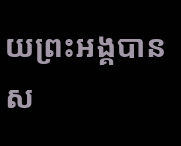យព្រះអង្គបានស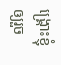ង្គ្រោះខ្ញុំឲ្យរួច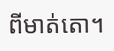ពីមាត់តោ។